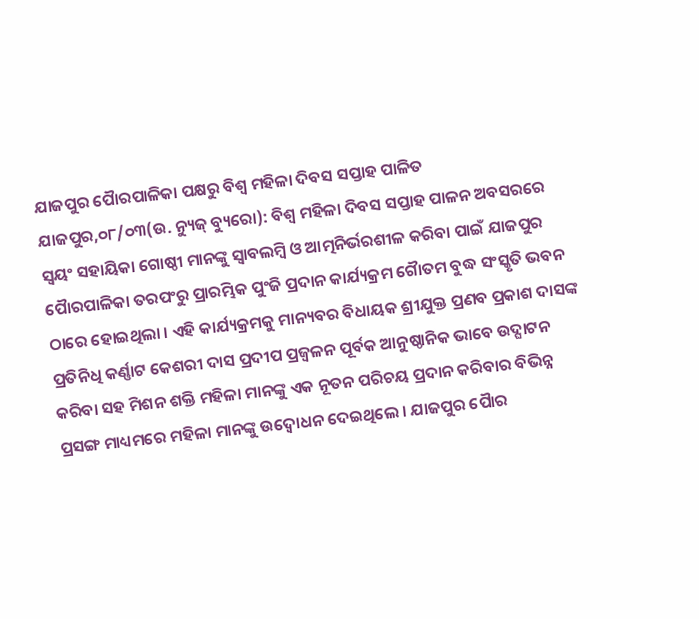ଯାଜପୁର ପୈାରପାଳିକା ପକ୍ଷରୁ ବିଶ୍ୱ ମହିଳା ଦିବସ ସପ୍ତାହ ପାଳିତ
ଯାଜପୁର,୦୮/୦୩(ଉ. ନ୍ୟୁଜ୍ ବ୍ୟୁରୋ): ବିଶ୍ୱ ମହିଳା ଦିବସ ସପ୍ତାହ ପାଳନ ଅବସରରେ ସ୍ୱୟଂ ସହାୟିକା ଗୋଷ୍ଠୀ ମାନଙ୍କୁ ସ୍ୱାବଲମ୍ୱି ଓ ଆତ୍ମନିର୍ଭରଶୀଳ କରିବା ପାଇଁ ଯାଜପୁର ପୈାରପାଳିକା ତରପଂରୁ ପ୍ରାରମ୍ଭିକ ପୁଂଜି ପ୍ରଦାନ କାର୍ଯ୍ୟକ୍ରମ ଗୈାତମ ବୁଦ୍ଧ ସଂସ୍କୃତି ଭବନ ଠାରେ ହୋଇଥିଲା । ଏହି କାର୍ଯ୍ୟକ୍ରମକୁ ମାନ୍ୟବର ବିଧାୟକ ଶ୍ରୀଯୁକ୍ତ ପ୍ରଣବ ପ୍ରକାଶ ଦାସଙ୍କ ପ୍ରତିନିଧି କର୍ଣ୍ଣାଟ କେଶରୀ ଦାସ ପ୍ରଦୀପ ପ୍ରଜ୍ୱଳନ ପୂର୍ବକ ଆନୁଷ୍ଠାନିକ ଭାବେ ଉଦ୍ଘାଟନ କରିବା ସହ ମିଶନ ଶକ୍ତି ମହିଳା ମାନଙ୍କୁ ଏକ ନୂତନ ପରିଚୟ ପ୍ରଦାନ କରିବାର ବିଭିନ୍ନ ପ୍ରସଙ୍ଗ ମାଧ୍ୟମରେ ମହିଳା ମାନଙ୍କୁ ଉଦ୍ବୋଧନ ଦେଇଥିଲେ । ଯାଜପୁର ପୈାର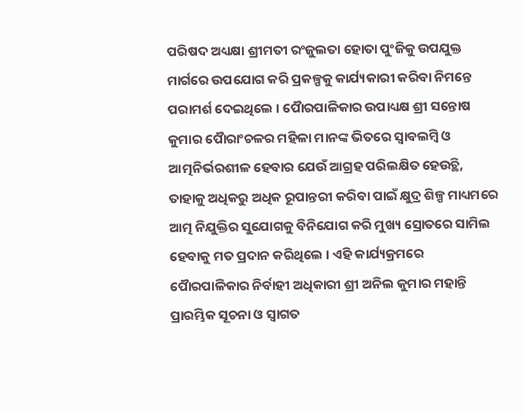ପରିଷଦ ଅଧ୍ୟକ୍ଷା ଶ୍ରୀମତୀ ରଂଜୁଲତା ହୋତା ପୁଂଜିକୁ ଉପଯୁକ୍ତ ମାର୍ଗରେ ଉପଯୋଗ କରି ପ୍ରକଳ୍ପକୁ କାର୍ଯ୍ୟକାରୀ କରିବା ନିମନ୍ତେ ପରାମର୍ଶ ଦେଇଥିଲେ । ପୈାରପାଳିକାର ଉପାଧ୍ୟକ୍ଷ ଶ୍ରୀ ସନ୍ତୋଷ କୁମାର ପୈାରାଂଚଳର ମହିଳା ମାନଙ୍କ ଭିତରେ ସ୍ୱାବଲମ୍ୱି ଓ ଆତ୍ମନିର୍ଭରଶୀଳ ହେବାର ଯେଉଁ ଆଗ୍ରହ ପରିଲକ୍ଷିତ ହେଉଚ୍ଥି, ତାହାକୁ ଅଧିକରୁ ଅଧିକ ରୂପାନ୍ତରୀ କରିବା ପାଇଁ କ୍ଷୁଦ୍ର ଶିଳ୍ପ ମାଧ୍ୟମରେ ଆତ୍ମ ନିଯୁକ୍ତିର ସୁଯୋଗକୁ ବିନିଯୋଗ କରି ମୁଖ୍ୟ ସ୍ରୋତରେ ସାମିଲ ହେବାକୁ ମତ ପ୍ରଦାନ କରିଥିଲେ । ଏହି କାର୍ଯ୍ୟକ୍ରମରେ ପୈାରପାଳିକାର ନିର୍ବାହୀ ଅଧିକାରୀ ଶ୍ରୀ ଅନିଲ କୁମାର ମହାନ୍ତି ପ୍ରାରମ୍ଭିକ ସୂଚନା ଓ ସ୍ୱାଗତ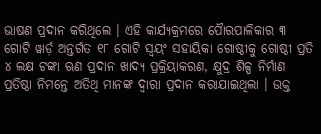ଭାଷଣ ପ୍ରଦାନ କରିଥିଲେ । ଏହି କାର୍ଯ୍ୟକ୍ରମରେ ପୈାରପାଳିକାର ୩ ଗୋଟି ୱାର୍ଡ଼ ଅନ୍ତର୍ଗତ ୧୮ ଗୋଟି ସ୍ୱୟଂ ସହାୟିକା ଗୋଷ୍ଠୀକୁ ଗୋଷ୍ଠୀ ପ୍ରତି ୪ ଲକ୍ଷ ଟଙ୍କା ଋଣ ପ୍ରଦାନ ଖାଦ୍ୟ ପ୍ରକ୍ରିୟାକରଣ, କ୍ଷୁଦ୍ର ଶିଳ୍ପ ନିର୍ମାଣ ପ୍ରତିଷ୍ଠା ନିମନ୍ତେ ଅତିଥି ମାନଙ୍କ ଦ୍ୱାରା ପ୍ରଦାନ କରାଯାଇଥିଲା । ଉକ୍ତ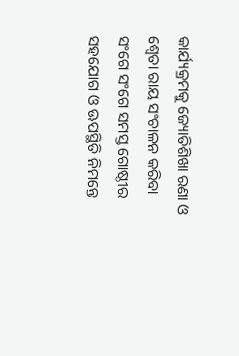କାର୍ଯ୍ୟକ୍ରମକୁ ଜ୍ୟୋତିଶିଖା ରଣା ଓ ଶ୍ୱେତା ରାୟ ସଂଚାଳନ କରିବା ସଂଗେ ସଂଗେ ସମସ୍ତ ଗୋଷ୍ଠୀର ସହଯୋଗ ଓ ଊପସ୍ଥିତି ନିମନ୍ତେ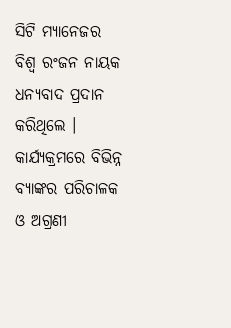ସିଟି ମ୍ୟାନେଜର ବିଶ୍ୱ ରଂଜନ ନାୟକ ଧନ୍ୟବାଦ ପ୍ରଦାନ କରିଥିଲେ । କାର୍ଯ୍ୟକ୍ରମରେ ବିଭିନ୍ନ ବ୍ୟାଙ୍କର ପରିଚାଳକ ଓ ଅଗ୍ରଣୀ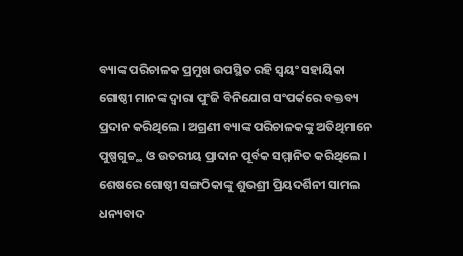ବ୍ୟାଙ୍କ ପରିଚାଳକ ପ୍ରମୁଖ ଉପସ୍ଥିତ ରହି ସ୍ୱୟଂ ସହାୟିକା ଗୋଷ୍ଠୀ ମାନଙ୍କ ଦ୍ୱାରା ପୁଂଜି ବିନିଯୋଗ ସଂପର୍କରେ ବକ୍ତବ୍ୟ ପ୍ରଦାନ କରିଥିଲେ । ଅଗ୍ରଣୀ ବ୍ୟାଙ୍କ ପରିଚାଳକଙ୍କୁ ଅତିଥିମାନେ ପୁଷ୍ପଗୁଚ୍ଚ୍ଥ ଓ ଉତରୀୟ ପ୍ରାଦାନ ପୂର୍ବକ ସମ୍ମାନିତ କରିଥିଲେ । ଶେଷରେ ଗୋଷ୍ଠୀ ସଙ୍ଗଠିକାଙ୍କୁ ଶୁଭଶ୍ରୀ ପ୍ରିୟଦର୍ଶିନୀ ସାମଲ ଧନ୍ୟବାଦ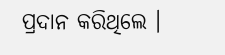ପ୍ରଦାନ କରିଥିଲେ ।